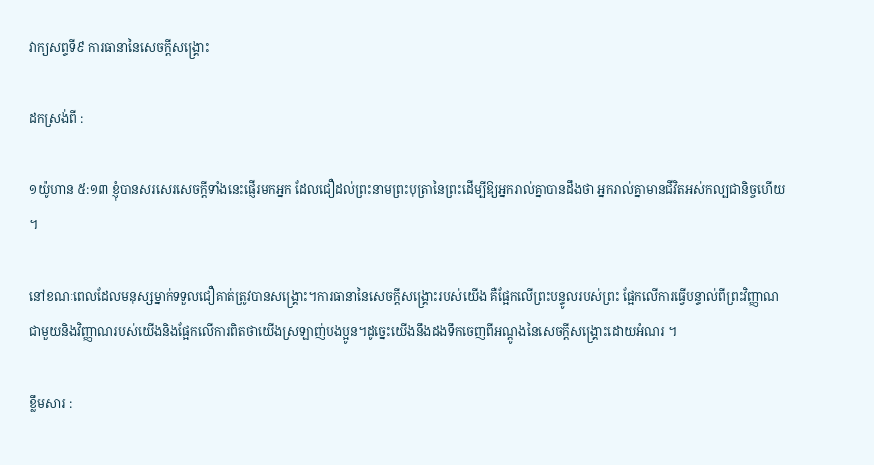វាក្យសព្ទទី៩ ការធានានៃសេចក្តីសង្រ្គោះ

ដកស្រង់ពី :

១យ៉ូហាន ៥:១៣ ខ្ញុំបានសរសេរសេចក្ដីទាំងនេះផ្ញើរមកអ្នក ដែលជឿដល់ព្រះនាមព្រះបុត្រានៃព្រះដើម្បីឱ្យអ្នករាល់គ្នាបានដឹងថា អ្នករាល់គ្នាមានជីវិតអស់កល្បជានិច្ចហើយ ។

នៅខណៈពេលដែលមនុស្សម្នាក់ទទួលជឿគាត់ត្រូវបានសង្គ្រោះ។ការធានានៃសេចក្ដីសង្គ្រោះរបស់យើង គឺផ្អែកលើព្រះបន្ទូលរបស់ព្រះ ផ្អែកលើការធ្វើបន្ទាល់ពីព្រះវិញ្ញាណជាមួយនិងវិញ្ញាណរបស់យើងនិងផ្អែកលើការពិតថាយើងស្រឡាញ់បងប្អូន។ដូច្នេះយើងនឹងដងទឹកចេញពីអណ្តូងនៃសេចក្តីសង្គ្រោះដោយអំណរ ។

ខ្លឹមសារ :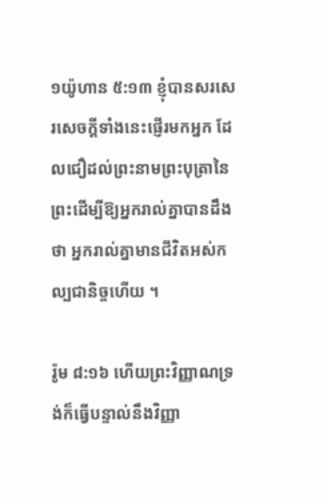១យ៉ូហាន ៥:១៣ ខ្ញុំបានសរសេរសេចក្ដីទាំងនេះផ្ញើរមកអ្នក ដែលជឿដល់ព្រះនាមព្រះបុត្រានៃព្រះដើម្បីឱ្យអ្នករាល់គ្នាបានដឹងថា អ្នករាល់គ្នាមានជីវិតអស់កល្បជានិច្ចហើយ ។

រ៉ូម ៨:១៦ ហើយព្រះវិញ្ញាណទ្រង់ក៏ធ្វើបន្ទាល់នឹងវិញ្ញា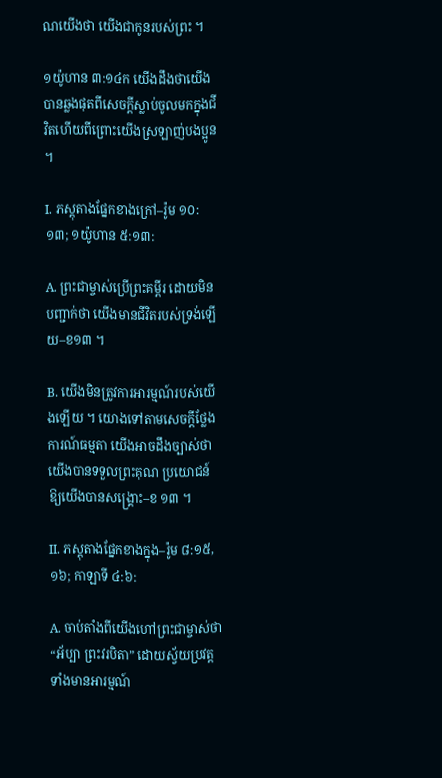ណយើងថា យើងជាកូនរបស់ព្រះ ។

១យ៉ូហាន ៣:១៤ក យើងដឹងថាយើងបានឆ្លងផុតពីសេចក្តីស្លាប់ចូលមកក្នុងជីវិតហើយពីព្រោះយើងស្រឡាញ់បងប្អូន ។

I. ភស្តុតាងផ្នែកខាងក្រៅ–រ៉ូម ១០:១៣; ១យ៉ូហាន ៥:១៣:

A. ព្រះជាម្ចាស់ប្រើព្រះគម្ពីរ ដោយមិនបញ្ជាក់ថា យើងមានជីវិតរបស់ទ្រង់ឡើយ–ខ១៣ ។

B. យើងមិនត្រូវការអារម្មណ៍របស់យើងឡើយ ។ យោងទៅតាមសេចក្ដីថ្លែងការណ៍ធម្មតា យើងអាចដឹងច្បាស់ថា យើងបានទទួលព្រះគុណ ប្រយោជន៍ឱ្យយើងបានសង្គ្រោះ–ខ ១៣ ។

II. ភស្ដុតាងផ្នែកខាងក្នុង–រ៉ូម ៨:១៥, ១៦; កាឡាទី ៤:៦:

A. ចាប់តាំងពីយើងហៅព្រះជាម្ចាស់ថា “អ័ប្បា ព្រះវរបិតា” ដោយស្វ័យប្រវត្ត ទាំងមានអារម្មណ៍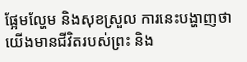ផ្អែមល្ហែម និងសុខស្រួល ការនេះបង្ហាញថា យើងមានជីវិតរបស់ព្រះ និង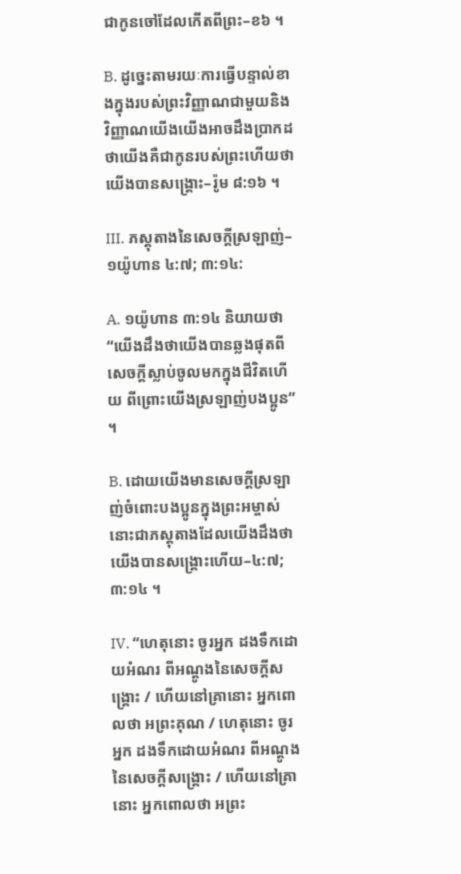ជាកូនចៅដែលកើតពីព្រះ–ខ៦ ។

B. ដូច្នេះតាមរយៈការធ្វើបន្ទាល់ខាងក្នុងរបស់ព្រះវិញ្ញាណជាមួយនិងវិញ្ញាណយើងយើងអាចដឹងប្រាកដថាយើងគឺជាកូនរបស់ព្រះហើយថាយើងបានសង្រ្គោះ–រ៉ូម ៨:១៦ ។

III. ភស្ដុតាងនៃសេចក្ដីស្រឡាញ់–១យ៉ូហាន ៤:៧; ៣:១៤:

A. ១យ៉ូហាន ៣:១៤ និយាយថា “យើងដឹងថាយើងបានឆ្លងផុតពីសេចក្តីស្លាប់ចូលមកក្នុងជីវិតហើយ ពីព្រោះយើងស្រឡាញ់បងប្អូន” ។

B. ដោយយើងមានសេចក្ដីស្រឡាញ់ចំពោះបងប្អូនក្នុងព្រះអម្ចាស់ នោះជាភស្ដុតាងដែលយើងដឹងថា យើងបានសង្រ្គោះហើយ–៤:៧; ៣:១៤ ។

IV. “ហេតុនោះ ចូរអ្នក ដងទឹកដោយអំណរ ពីអណ្តូងនៃសេចក្តីសង្គ្រោះ / ហើយនៅគ្រានោះ អ្នកពោលថា អព្រះគុណ / ហេតុនោះ ចូរអ្នក ដងទឹកដោយអំណរ ពីអណ្តូងនៃសេចក្តីសង្គ្រោះ / ហើយនៅគ្រានោះ អ្នកពោលថា អព្រះ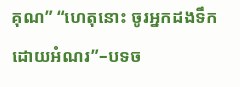គុណ” “ហេតុនោះ ចូរអ្នកដងទឹកដោយអំណរ”–បទច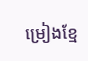ម្រៀងខ្មែ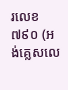រលេខ ៧៩០ (អង់គ្លេសលេ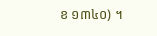ខ ១៣៤០) ។